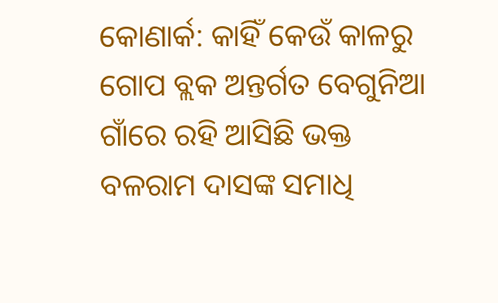କୋଣାର୍କ: କାହିଁ କେଉଁ କାଳରୁ ଗୋପ ବ୍ଲକ ଅନ୍ତର୍ଗତ ବେଗୁନିଆ ଗାଁରେ ରହି ଆସିଛି ଭକ୍ତ ବଳରାମ ଦାସଙ୍କ ସମାଧି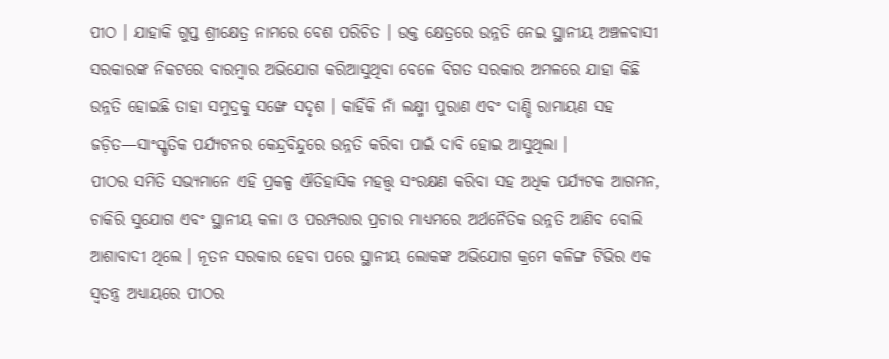ପୀଠ । ଯାହାକି ଗୁପ୍ତ ଶ୍ରୀକ୍ଷେତ୍ର ନାମରେ ବେଶ ପରିଚିତ । ଉକ୍ତ କ୍ଷେତ୍ରରେ ଉନ୍ନତି ନେଇ ସ୍ଥାନୀୟ ଅଞ୍ଚଳବାସୀ ସରକାରଙ୍କ ନିକଟରେ ବାରମ୍ବାର ଅଭିଯୋଗ କରିଆସୁଥିବା ବେଳେ ବିଗତ ସରକାର ଅମଳରେ ଯାହା କିଛି ଉନ୍ନତି ହୋଇଛି ତାହା ସମୁଦ୍ରକୁ ସଙ୍ଖେ ସଦୃଶ । କାହିଁକି ନାଁ ଲକ୍ଷ୍ମୀ ପୁରାଣ ଏବଂ ଦାଣ୍ଡି ରାମାୟଣ ସହ ଜଡ଼ିତ—ସାଂସ୍କୃତିକ ପର୍ଯ୍ୟଟନର କେନ୍ଦ୍ରବିନ୍ଦୁରେ ଉନ୍ନତି କରିବା ପାଇଁ ଦାବି ହୋଇ ଆସୁଥିଲା ।
ପୀଠର ସମିତି ସଭ୍ୟମାନେ ଏହି ପ୍ରକଳ୍ପ ଐତିହାସିକ ମହତ୍ତ୍ୱ ସଂରକ୍ଷଣ କରିବା ସହ ଅଧିକ ପର୍ଯ୍ୟଟକ ଆଗମନ, ଚାକିରି ସୁଯୋଗ ଏବଂ ସ୍ଥାନୀୟ କଳା ଓ ପରମ୍ପରାର ପ୍ରଚାର ମାଧ୍ୟମରେ ଅର୍ଥନୈତିକ ଉନ୍ନତି ଆଣିବ ବୋଲି ଆଶାବାଦୀ ଥିଲେ । ନୂତନ ସରକାର ହେବା ପରେ ସ୍ଥାନୀୟ ଲୋକଙ୍କ ଅଭିଯୋଗ କ୍ରମେ କଳିଙ୍ଗ ଟିଭିର ଏକ ସ୍ୱତନ୍ତ୍ର ଅଧ୍ୟାୟରେ ପୀଠର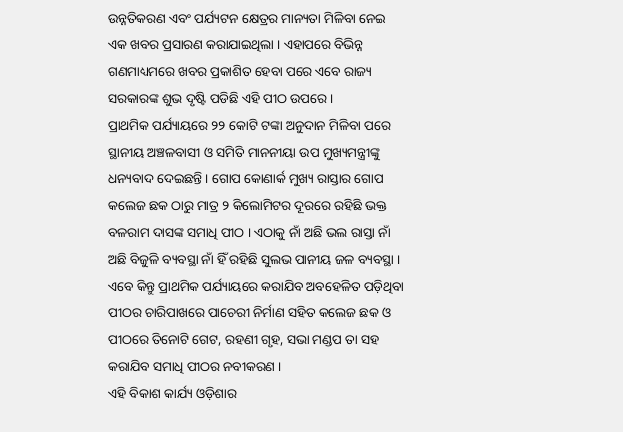ଉନ୍ନତିକରଣ ଏବଂ ପର୍ଯ୍ୟଟନ କ୍ଷେତ୍ରର ମାନ୍ୟତା ମିଳିବା ନେଇ ଏକ ଖବର ପ୍ରସାରଣ କରାଯାଇଥିଲା । ଏହାପରେ ବିଭିନ୍ନ ଗଣମାଧ୍ୟମରେ ଖବର ପ୍ରକାଶିତ ହେବା ପରେ ଏବେ ରାଜ୍ୟ ସରକାରଙ୍କ ଶୁଭ ଦୃଷ୍ଟି ପଡିଛି ଏହି ପୀଠ ଉପରେ ।
ପ୍ରାଥମିକ ପର୍ଯ୍ୟାୟରେ ୨୨ କୋଟି ଟଙ୍କା ଅନୁଦାନ ମିଳିବା ପରେ ସ୍ଥାନୀୟ ଅଞ୍ଚଳବାସୀ ଓ ସମିତି ମାନନୀୟା ଉପ ମୁଖ୍ୟମନ୍ତ୍ରୀଙ୍କୁ ଧନ୍ୟବାଦ ଦେଇଛନ୍ତି । ଗୋପ କୋଣାର୍କ ମୁଖ୍ୟ ରାସ୍ତାର ଗୋପ କଲେଜ ଛକ ଠାରୁ ମାତ୍ର ୨ କିଲୋମିଟର ଦୂରରେ ରହିଛି ଭକ୍ତ ବଳରାମ ଦାସଙ୍କ ସମାଧି ପୀଠ । ଏଠାକୁ ନାଁ ଅଛି ଭଲ ରାସ୍ତା ନାଁ ଅଛି ବିଜୁଳି ବ୍ୟବସ୍ଥା ନାଁ ହିଁ ରହିଛି ସୁଲଭ ପାନୀୟ ଜଳ ବ୍ୟବସ୍ଥା । ଏବେ କିନ୍ତୁ ପ୍ରାଥମିକ ପର୍ଯ୍ୟାୟରେ କରାଯିବ ଅବହେଳିତ ପଡ଼ିଥିବା ପୀଠର ଚାରିପାଖରେ ପାଚେରୀ ନିର୍ମାଣ ସହିତ କଲେଜ ଛକ ଓ ପୀଠରେ ତିନୋଟି ଗେଟ, ରହଣୀ ଗୃହ, ସଭା ମଣ୍ଡପ ତା ସହ କରାଯିବ ସମାଧି ପୀଠର ନବୀକରଣ ।
ଏହି ବିକାଶ କାର୍ଯ୍ୟ ଓଡ଼ିଶାର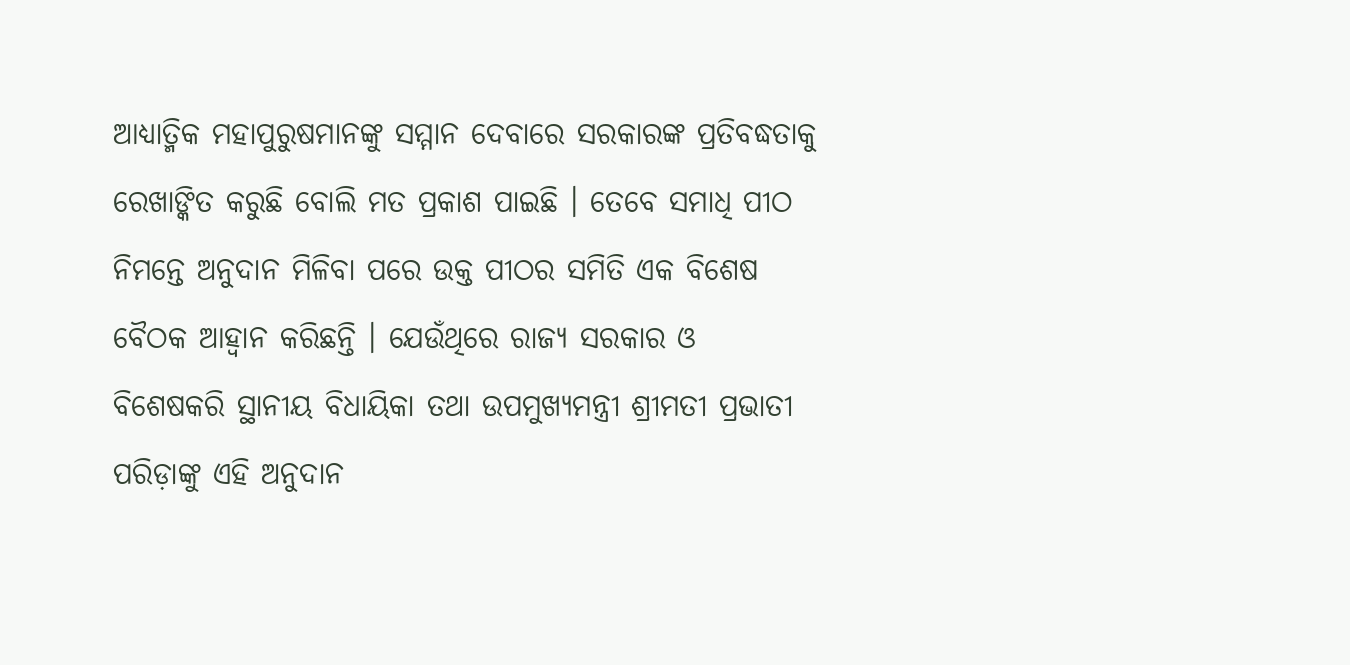ଆଧ୍ୟାତ୍ମିକ ମହାପୁରୁଷମାନଙ୍କୁ ସମ୍ମାନ ଦେବାରେ ସରକାରଙ୍କ ପ୍ରତିବଦ୍ଧତାକୁ ରେଖାଙ୍କିତ କରୁଛି ବୋଲି ମତ ପ୍ରକାଶ ପାଇଛି । ତେବେ ସମାଧି ପୀଠ ନିମନ୍ତେ ଅନୁଦାନ ମିଳିବା ପରେ ଉକ୍ତ ପୀଠର ସମିତି ଏକ ବିଶେଷ ବୈଠକ ଆହ୍ୱାନ କରିଛନ୍ତି । ଯେଉଁଥିରେ ରାଜ୍ୟ ସରକାର ଓ ବିଶେଷକରି ସ୍ଥାନୀୟ ବିଧାୟିକା ତଥା ଉପମୁଖ୍ୟମନ୍ତ୍ରୀ ଶ୍ରୀମତୀ ପ୍ରଭାତୀ ପରିଡ଼ାଙ୍କୁ ଏହି ଅନୁଦାନ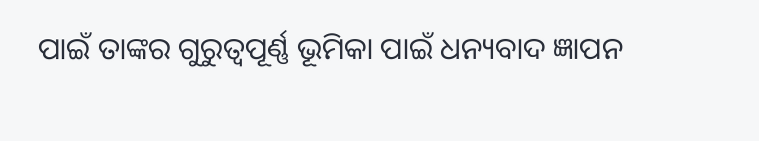ପାଇଁ ତାଙ୍କର ଗୁରୁତ୍ୱପୂର୍ଣ୍ଣ ଭୂମିକା ପାଇଁ ଧନ୍ୟବାଦ ଜ୍ଞାପନ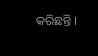କରିଛନ୍ତି ।